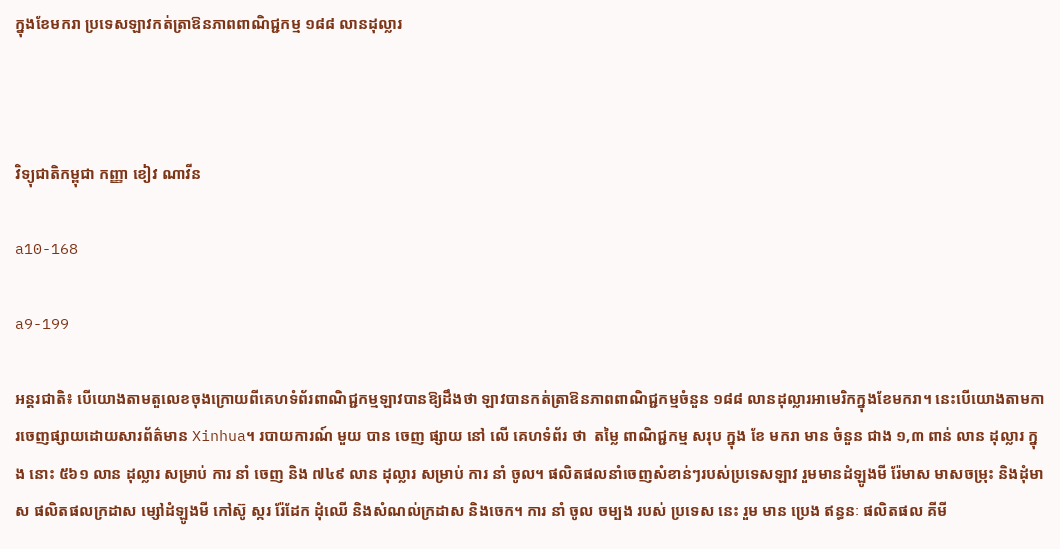ក្នុងខែមករា ប្រទេសឡាវកត់ត្រាឱនភាពពាណិជ្ជកម្ម ១៨៨ លានដុល្លារ



វិទ្យុជាតិកម្ពុជា កញ្ញា ខៀវ ណាវីន

a10-168

a9-199

អន្តរជាតិ៖ បើយោងតាមតួលេខចុងក្រោយពីគេហទំព័រពាណិជ្ជកម្មឡាវបានឱ្យដឹងថា ឡាវបានកត់ត្រាឱនភាពពាណិជ្ជកម្មចំនួន ១៨៨ លានដុល្លារអាមេរិកក្នុងខែមករា។ នេះបើយោងតាមការចេញផ្សាយដោយសារព័ត៌មាន Xinhua។ របាយការណ៍ មួយ បាន ចេញ ផ្សាយ នៅ លើ គេហទំព័រ ថា  តម្លៃ ពាណិជ្ជកម្ម សរុប ក្នុង ខែ មករា មាន ចំនួន ជាង ១,៣ ពាន់ លាន ដុល្លារ ក្នុង នោះ ៥៦១ លាន ដុល្លារ សម្រាប់ ការ នាំ ចេញ និង ៧៤៩ លាន ដុល្លារ សម្រាប់ ការ នាំ ចូល។ ផលិតផលនាំចេញសំខាន់ៗរបស់ប្រទេសឡាវ រួមមានដំឡូងមី រ៉ែមាស មាសចម្រុះ និងដុំមាស ផលិតផលក្រដាស ម្សៅដំឡូងមី កៅស៊ូ ស្ករ រ៉ែដែក ដុំឈើ និងសំណល់ក្រដាស និងចេក។ ការ នាំ ចូល ចម្បង របស់ ប្រទេស នេះ រួម មាន ប្រេង ឥន្ធនៈ ផលិតផល គីមី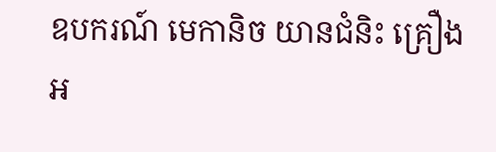ឧបករណ៍ មេកានិច យានជំនិះ គ្រឿង អ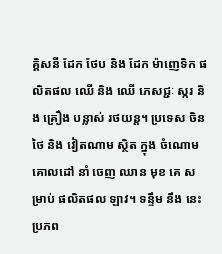គ្គិសនី ដែក ថែប និង ដែក ម៉ាញេទិក ផលិតផល ឈើ និង ឈើ ភេសជ្ជៈ ស្ករ និង គ្រឿង បន្លាស់ រថយន្ត។ ប្រទេស ចិន ថៃ និង វៀតណាម ស្ថិត ក្នុង ចំណោម គោលដៅ នាំ ចេញ ឈាន មុខ គេ សម្រាប់ ផលិតផល ឡាវ។ ទន្ទឹម នឹង នេះប្រភព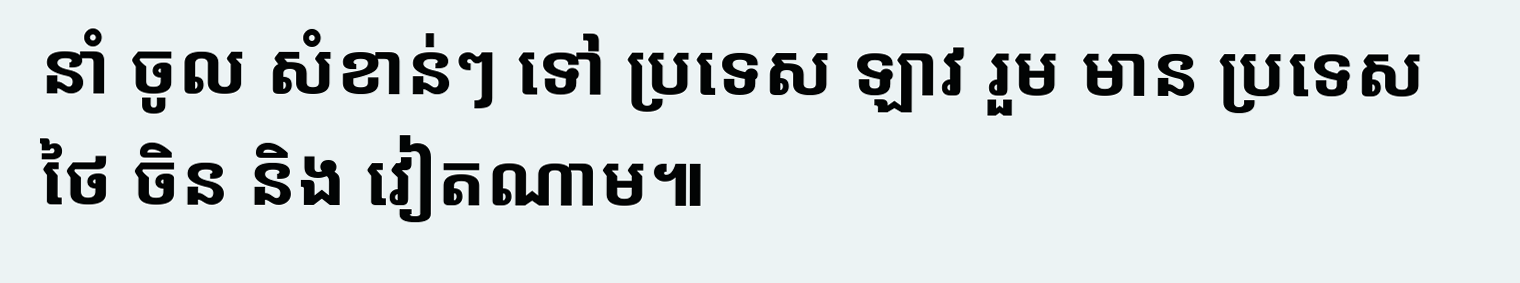នាំ ចូល សំខាន់ៗ ទៅ ប្រទេស ឡាវ រួម មាន ប្រទេស ថៃ ចិន និង វៀតណាម៕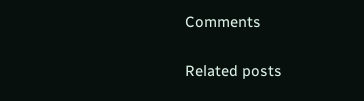Comments

Related posts